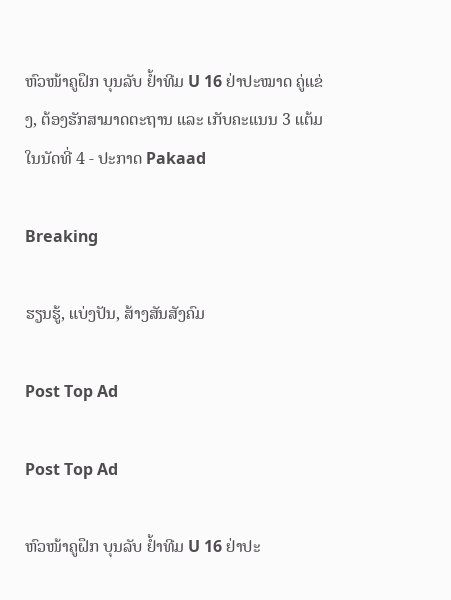ຫົວໜ້າຄູຝຶກ ບຸນລັບ ຢ້ຳທີມ U 16 ຢ່າປະໝາດ ຄູ່ແຂ່ງ, ຕ້ອງຮັກສາມາດຕະຖານ ແລະ ເກັບຄະແນນ 3 ແຕ້ມໃນນັດທີ່ 4 - ປະກາດ Pakaad

Breaking

ຮຽນຮູ້, ແບ່ງປັນ, ສ້າງສັນສັງຄົມ

Post Top Ad

Post Top Ad

ຫົວໜ້າຄູຝຶກ ບຸນລັບ ຢ້ຳທີມ U 16 ຢ່າປະ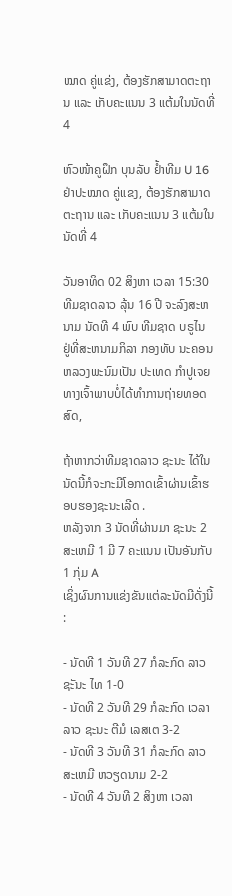ໝາດ ຄູ່ແຂ່ງ, ຕ້ອງຮັກສາມາດຕະຖານ ແລະ ເກັບຄະແນນ 3 ແຕ້ມໃນນັດທີ່ 4

ຫົວໜ້າຄູຝຶກ ບຸນລັບ ຢ້ຳທີມ U 16 ຢ່າປະໝາດ ຄູ່ແຂງ, ຕ້ອງຮັກສາມາດຕະຖານ ແລະ ເກັບຄະແນນ 3 ແຕ້ມໃນນັດທີ່ 4

ວັນອາທິດ 02 ສິງຫາ ເວລາ 15:30 ທີມຊາດລາວ ລຸ້ນ 16 ປີ ຈະລົງສະຫນາມ ນັດທີ 4 ພົບ ທີມຊາດ ບຣູໄນ ຢູ່ທີ່ສະຫນາມກິລາ ກອງທັບ ນະຄອນຫລວງພະນົມເປັນ ປະເທດ ກໍາປູເຈຍ ທາງເຈົ້າພາບບໍ່ໄດ້ທໍາການຖ່າຍທອດສົດ,

ຖ້າຫາກວ່າທີມຊາດລາວ ຊະນະ ໄດ້ໃນນັດນີ້ກໍຈະກະມີໂອກາດເຂົ້າຜ່ານເຂົ້າຮອບຮອງຊະນະເລີດ .
ຫລັງຈາກ 3 ນັດທີ່ຜ່ານມາ ຊະນະ 2 ສະເຫມີ 1 ມີ 7 ຄະແນນ ເປັນອັນກັບ 1 ກຸ່ມ A
ເຊິ່ງຜົນການແຂ່ງຂັນແຕ່ລະນັດມີດັ່ງນີ້ :

- ນັດທີ 1 ວັນທີ 27 ກໍລະກົດ ລາວ ຊະັນະ ໄທ 1-0
- ນັດທີ 2 ວັນທີ 29 ກໍລະກົດ ເວລາ ລາວ ຊະນະ ຕີມໍ ເລສເຕ 3-2
- ນັດທີ 3 ວັນທີ 31 ກໍລະກົດ ລາວ ສະເຫມີ ຫວຽດນາມ 2-2
- ນັດທີ 4 ວັນທີ 2 ສິງຫາ ເວລາ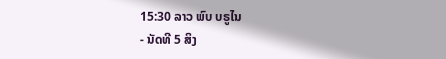15:30 ລາວ ພົບ ບຣູໄນ
- ນັດທີ 5 ສິງ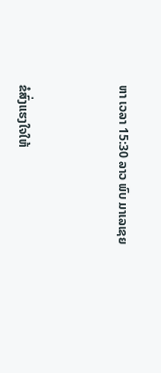ຫາ ເວລາ 15:30 ລາວ ພົບ ມາເລເຊຍ



ຂໍສົ່ງແຮງໃຈໃຫ້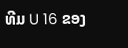ທີມ U 16 ຂອງ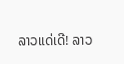ລາວແດ່ເດີ! ລາວ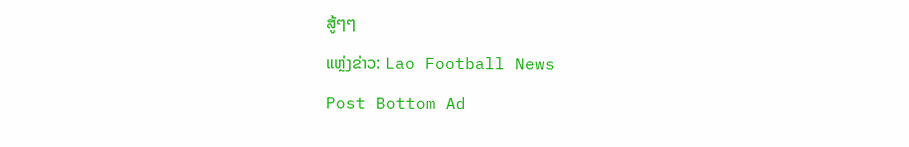ສູ້ໆໆ

ແຫຼ່ງຂ່າວ: Lao Football News

Post Bottom Ad